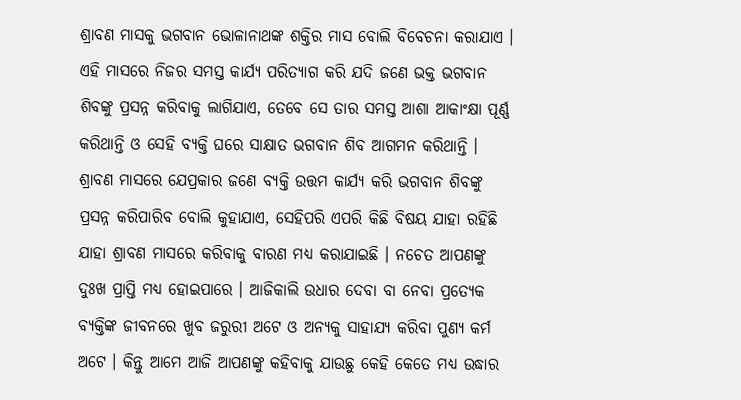ଶ୍ରାବଣ ମାସକୁ ଭଗବାନ ଭୋଳାନାଥଙ୍କ ଶକ୍ତିର ମାସ ବୋଲି ବିବେଚନା କରାଯାଏ । ଏହି ମାସରେ ନିଜର ସମସ୍ତ କାର୍ଯ୍ୟ ପରିତ୍ୟାଗ କରି ଯଦି ଜଣେ ଭକ୍ତ ଭଗବାନ ଶିବଙ୍କୁ ପ୍ରସନ୍ନ କରିବାକୁ ଲାଗିଯାଏ, ତେବେ ସେ ତାର ସମସ୍ତ ଆଶା ଆକାଂକ୍ଷା ପୂର୍ଣ୍ଣ କରିଥାନ୍ତି ଓ ସେହି ବ୍ୟକ୍ତି ଘରେ ସାକ୍ଷାତ ଭଗବାନ ଶିବ ଆଗମନ କରିଥାନ୍ତି ।
ଶ୍ରାବଣ ମାସରେ ଯେପ୍ରକାର ଜଣେ ବ୍ୟକ୍ତି ଉତ୍ତମ କାର୍ଯ୍ୟ କରି ଭଗବାନ ଶିବଙ୍କୁ ପ୍ରସନ୍ନ କରିପାରିବ ବୋଲି କୁହାଯାଏ, ସେହିପରି ଏପରି କିଛି ବିଷୟ ଯାହା ରହିଛି ଯାହା ଶ୍ରାବଣ ମାସରେ କରିବାକୁ ବାରଣ ମଧ୍ୟ କରାଯାଇଛି । ନଚେତ ଆପଣଙ୍କୁ ଦୁଃଖ ପ୍ରାପ୍ତି ମଧ୍ୟ ହୋଇପାରେ । ଆଜିକାଲି ଉଧାର ଦେବା ବା ନେବା ପ୍ରତ୍ଯେକ ବ୍ୟକ୍ତିଙ୍କ ଜୀବନରେ ଖୁବ ଜରୁରୀ ଅଟେ ଓ ଅନ୍ୟକୁ ସାହାଯ୍ୟ କରିବା ପୁଣ୍ୟ କର୍ମ ଅଟେ । କିନ୍ତୁ ଆମେ ଆଜି ଆପଣଙ୍କୁ କହିବାକୁ ଯାଉଛୁ କେହି କେତେ ମଧ୍ୟ ଉଦ୍ଧାର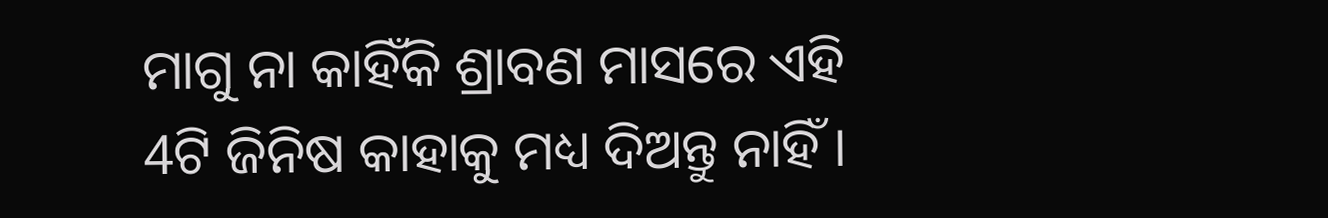ମାଗୁ ନା କାହିଁକି ଶ୍ରାବଣ ମାସରେ ଏହି 4ଟି ଜିନିଷ କାହାକୁ ମଧ୍ୟ ଦିଅନ୍ତୁ ନାହିଁ ।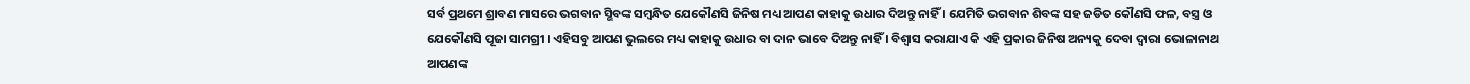ସର୍ବ ପ୍ରଥମେ ଶ୍ରାବଣ ମାସରେ ଭଗବାନ ସ୍ଭିବଙ୍କ ସମ୍ବନ୍ଧିତ ଯେକୌଣସି ଜିନିଷ ମଧ୍ୟ ଆପଣ କାହାକୁ ଉଧାର ଦିଅନ୍ତୁ ନାହିଁ । ଯେମିତି ଭଗବାନ ଶିବଙ୍କ ସହ ଜଡିତ କୌଣସି ଫଳ, ବସ୍ତ୍ର ଓ ଯେକୌଣସି ପୂଜା ସାମଗ୍ରୀ । ଏହିସବୁ ଆପଣ ଭୁଲରେ ମଧ୍ୟ କାହାକୁ ଉଧାର ବା ଦାନ ଭାବେ ଦିଅନ୍ତୁ ନାହିଁ । ବିଶ୍ବାସ କରାଯାଏ କି ଏହି ପ୍ରକାର ଜିନିଷ ଅନ୍ୟକୁ ଦେବା ଦ୍ଵାରା ଭୋଳାନାଥ ଆପଣଙ୍କ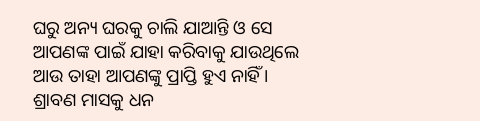ଘରୁ ଅନ୍ୟ ଘରକୁ ଚାଲି ଯାଆନ୍ତି ଓ ସେ ଆପଣଙ୍କ ପାଇଁ ଯାହା କରିବାକୁ ଯାଉଥିଲେ ଆଉ ତାହା ଆପଣଙ୍କୁ ପ୍ରାପ୍ତି ହୁଏ ନାହିଁ ।
ଶ୍ରାବଣ ମାସକୁ ଧନ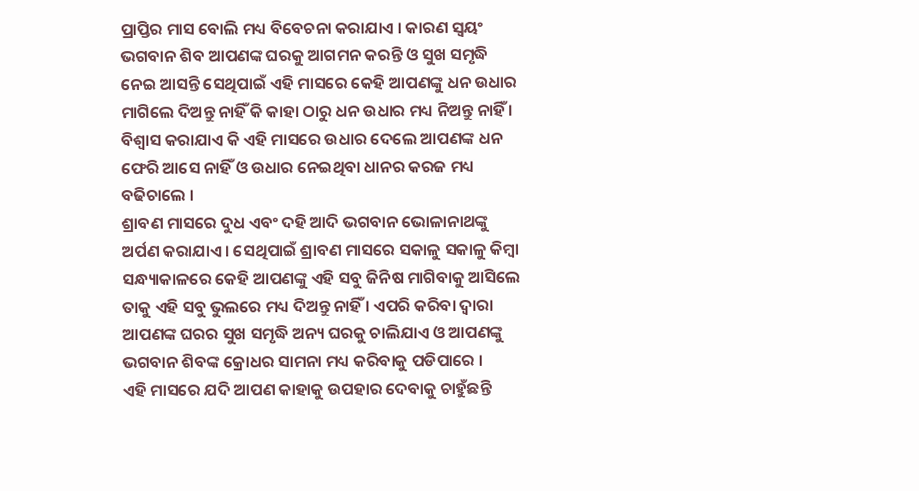ପ୍ରାପ୍ତିର ମାସ ବୋଲି ମଧ୍ୟ ବିବେଚନା କରାଯାଏ । କାରଣ ସ୍ଵୟଂ ଭଗବାନ ଶିବ ଆପଣଙ୍କ ଘରକୁ ଆଗମନ କରନ୍ତି ଓ ସୁଖ ସମୃଦ୍ଧି ନେଇ ଆସନ୍ତି ସେଥିପାଇଁ ଏହି ମାସରେ କେହି ଆପଣଙ୍କୁ ଧନ ଉଧାର ମାଗିଲେ ଦିଅନ୍ତୁ ନାହିଁ କି କାହା ଠାରୁ ଧନ ଉଧାର ମଧ୍ୟ ନିଅନ୍ତୁ ନାହିଁ । ବିଶ୍ବାସ କରାଯାଏ କି ଏହି ମାସରେ ଉଧାର ଦେଲେ ଆପଣଙ୍କ ଧନ ଫେରି ଆସେ ନାହିଁ ଓ ଉଧାର ନେଇଥିବା ଧାନର କରଜ ମଧ୍ୟ ବଢିଚାଲେ ।
ଶ୍ରାବଣ ମାସରେ ଦୁଧ ଏବଂ ଦହି ଆଦି ଭଗବାନ ଭୋଳାନାଥଙ୍କୁ ଅର୍ପଣ କରାଯାଏ । ସେଥିପାଇଁ ଶ୍ରାବଣ ମାସରେ ସକାଳୁ ସକାଳୁ କିମ୍ବା ସନ୍ଧ୍ୟାକାଳରେ କେହି ଆପଣଙ୍କୁ ଏହି ସବୁ ଜିନିଷ ମାଗିବାକୁ ଆସିଲେ ତାକୁ ଏହି ସବୁ ଭୁଲରେ ମଧ୍ୟ ଦିଅନ୍ତୁ ନାହିଁ । ଏପରି କରିବା ଦ୍ଵାରା ଆପଣଙ୍କ ଘରର ସୁଖ ସମୃଦ୍ଧି ଅନ୍ୟ ଘରକୁ ଚାଲିଯାଏ ଓ ଆପଣଙ୍କୁ ଭଗବାନ ଶିବଙ୍କ କ୍ରୋଧର ସାମନା ମଧ୍ୟ କରିବାକୁ ପଡିପାରେ ।
ଏହି ମାସରେ ଯଦି ଆପଣ କାହାକୁ ଉପହାର ଦେବାକୁ ଚାହୁଁଛନ୍ତି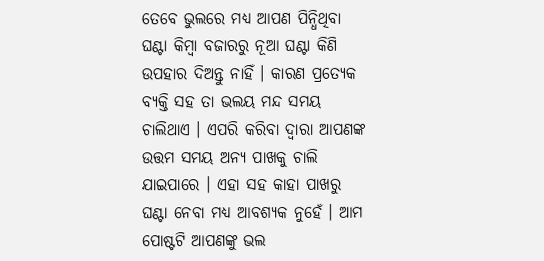ତେବେ ଭୁଲରେ ମଧ୍ୟ ଆପଣ ପିନ୍ଧିଥିବା ଘଣ୍ଟା କିମ୍ବା ବଜାରରୁ ନୂଆ ଘଣ୍ଟା କିଣି ଉପହାର ଦିଅନ୍ତୁ ନାହିଁ । କାରଣ ପ୍ରତ୍ଯେକ ବ୍ୟକ୍ତି ସହ ତା ଭଲୟ ମନ୍ଦ ସମୟ ଚାଲିଥାଏ । ଏପରି କରିବା ଦ୍ଵାରା ଆପଣଙ୍କ ଉତ୍ତମ ସମୟ ଅନ୍ୟ ପାଖକୁ ଚାଲି ଯାଇପାରେ । ଏହା ସହ କାହା ପାଖରୁ ଘଣ୍ଟା ନେବା ମଧ୍ୟ ଆବଶ୍ୟକ ନୁହେଁ । ଆମ ପୋଷ୍ଟଟି ଆପଣଙ୍କୁ ଭଲ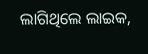ଲାଗିଥିଲେ ଲାଇକ,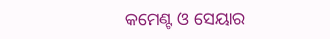କମେଣ୍ଟ ଓ ସେୟାର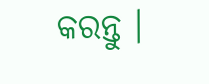କରନ୍ତୁ ।